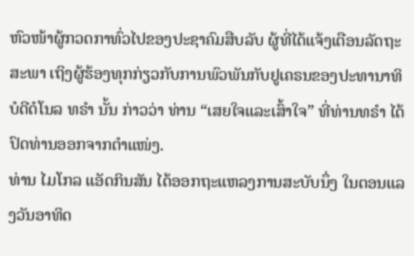ຫົວໜ້າຜູ້ກວດກາທົ່ວໄປຂອງປະຊາຄົມສືບລັບ ຜູ້ທີ່ໄດ້ແຈ້ງເຕືອນລັດຖະສະພາ ເຖິງຜູ້ຮ້ອງທຸກກ່ຽວກັບການພົວພັນກັບຢູເຄຣນຂອງປະທານາທິບໍດີດໍໂນລ ທຣຳ ນັ້ນ ກ່າວວ່າ ທ່ານ “ເສຍໃຈແລະເສົ້າໃຈ” ທີ່ທ່ານທຣຳ ໄດ້ປົດທ່ານອອກຈາກຕຳແໜ່ງ.
ທ່ານ ໄມໂກລ ແອັດກິນສັນ ໄດ້ອອກຖະແຫລງການສະບັບນຶ່ງ ໃນຕອນແລງວັນອາທິດ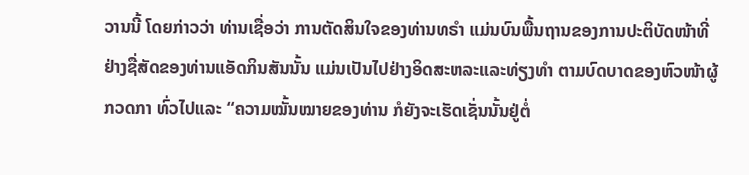ວານນີ້ ໂດຍກ່າວວ່າ ທ່ານເຊື່ອວ່າ ການຕັດສິນໃຈຂອງທ່ານທຣຳ ແມ່ນບົນພື້ນຖານຂອງການປະຕິບັດໜ້າທີ່ຢ່າງຊື່ສັດຂອງທ່ານແອັດກິນສັນນັ້ນ ແມ່ນເປັນໄປຢ່າງອິດສະຫລະແລະທ່ຽງທຳ ຕາມບົດບາດຂອງຫົວໜ້າຜູ້ກວດກາ ທົ່ວໄປແລະ “ຄວາມໝັ້ນໝາຍຂອງທ່ານ ກໍຍັງຈະເຮັດເຊັ່ນນັ້ນຢູ່ຕໍ່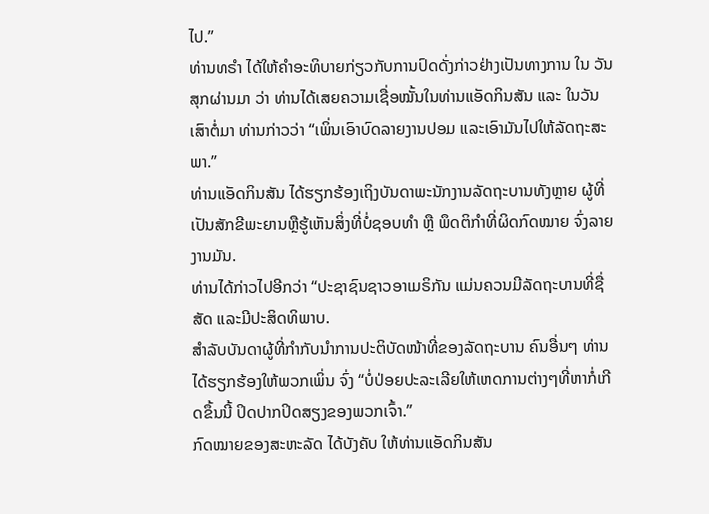ໄປ.”
ທ່ານທຣຳ ໄດ້ໃຫ້ຄຳອະທິບາຍກ່ຽວກັບການປົດດັ່ງກ່າວຢ່າງເປັນທາງການ ໃນ ວັນສຸກຜ່ານມາ ວ່າ ທ່ານໄດ້ເສຍຄວາມເຊື່ອໝັ້ນໃນທ່ານແອັດກິນສັນ ແລະ ໃນວັນເສົາຕໍ່ມາ ທ່ານກ່າວວ່າ “ເພິ່ນເອົາບົດລາຍງານປອມ ແລະເອົາມັນໄປໃຫ້ລັດຖະສະພາ.”
ທ່ານແອັດກິນສັນ ໄດ້ຮຽກຮ້ອງເຖິງບັນດາພະນັກງານລັດຖະບານທັງຫຼາຍ ຜູ້ທີ່ເປັນສັກຂີພະຍານຫຼືຮູ້ເຫັນສິ່ງທີ່ບໍ່ຊອບທຳ ຫຼື ພຶດຕິກຳທີ່ຜິດກົດໝາຍ ຈົ່ງລາຍງານມັນ.
ທ່ານໄດ້ກ່າວໄປອີກວ່າ “ປະຊາຊົນຊາວອາເມຣິກັນ ແມ່ນຄວນມີລັດຖະບານທີ່ຊື່ສັດ ແລະມີປະສິດທິພາບ.
ສຳລັບບັນດາຜູ້ທີ່ກຳກັບນຳການປະຕິບັດໜ້າທີ່ຂອງລັດຖະບານ ຄົນອື່ນໆ ທ່ານໄດ້ຮຽກຮ້ອງໃຫ້ພວກເພິ່ນ ຈົ່ງ “ບໍ່ປ່ອຍປະລະເລີຍໃຫ້ເຫດການຕ່າງໆທີ່ຫາກໍ່ເກີດຂຶ້ນນີ້ ປິດປາກປິດສຽງຂອງພວກເຈົ້າ.”
ກົດໝາຍຂອງສະຫະລັດ ໄດ້ບັງຄັບ ໃຫ້ທ່ານແອັດກິນສັນ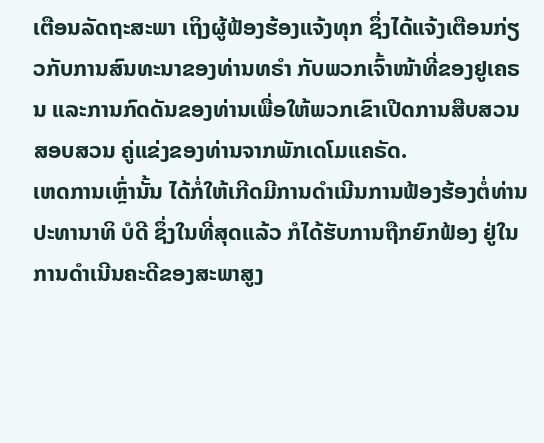ເຕືອນລັດຖະສະພາ ເຖິງຜູ້ຟ້ອງຮ້ອງແຈ້ງທຸກ ຊຶ່ງໄດ້ແຈ້ງເຕືອນກ່ຽວກັບການສົນທະນາຂອງທ່ານທຣຳ ກັບພວກເຈົ້າໜ້າທີ່ຂອງຢູເຄຣນ ແລະການກົດດັນຂອງທ່ານເພື່ອໃຫ້ພວກເຂົາເປີດການສືບສວນສອບສວນ ຄູ່ແຂ່ງຂອງທ່ານຈາກພັກເດໂມແຄຣັດ.
ເຫດການເຫຼົ່ານັ້ນ ໄດ້ກໍ່ໃຫ້ເກີດມີການດຳເນີນການຟ້ອງຮ້ອງຕໍ່ທ່ານປະທານາທິ ບໍດີ ຊຶ່ງໃນທີ່ສຸດແລ້ວ ກໍໄດ້ຮັບການຖືກຍົກຟ້ອງ ຢູ່ໃນການດຳເນີນຄະດີຂອງສະພາສູງ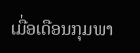ເມື່ອເດືອນກຸມພາ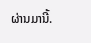ຜ່ານມານີ້.